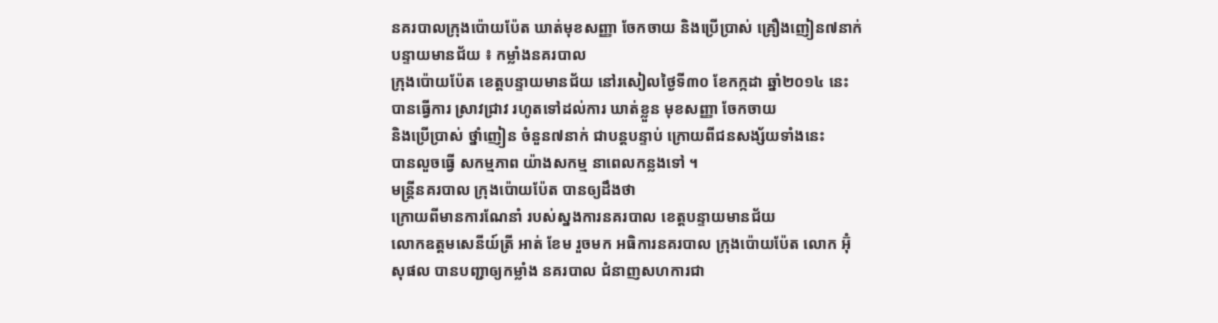នគរបាលក្រុងប៉ោយប៉ែត ឃាត់មុខសញ្ញា ចែកចាយ និងប្រើប្រាស់ គ្រឿងញៀន៧នាក់
បន្ទាយមានជ័យ ៖ កម្លាំងនគរបាល
ក្រុងប៉ោយប៉ែត ខេត្តបន្ទាយមានជ័យ នៅរសៀលថ្ងៃទី៣០ ខែកក្កដា ឆ្នាំ២០១៤ នេះ
បានធ្វើការ ស្រាវជ្រាវ រហូតទៅដល់ការ ឃាត់ខ្លួន មុខសញ្ញា ចែកចាយ
និងប្រើប្រាស់ ថ្នាំញៀន ចំនួន៧នាក់ ជាបន្តបន្ទាប់ ក្រោយពីជនសង្ស័យទាំងនេះ
បានលួចធ្វើ សកម្មភាព យ៉ាងសកម្ម នាពេលកន្លងទៅ ។
មន្រ្តីនគរបាល ក្រុងប៉ោយប៉ែត បានឲ្យដឹងថា
ក្រោយពីមានការណែនាំ របស់ស្នងការនគរបាល ខេត្តបន្ទាយមានជ័យ
លោកឧត្តមសេនីយ៍ត្រី អាត់ ខែម រួចមក អធិការនគរបាល ក្រុងប៉ោយប៉ែត លោក អ៊ុំ
សុផល បានបញ្ជាឲ្យកម្លាំង នគរបាល ជំនាញសហការជា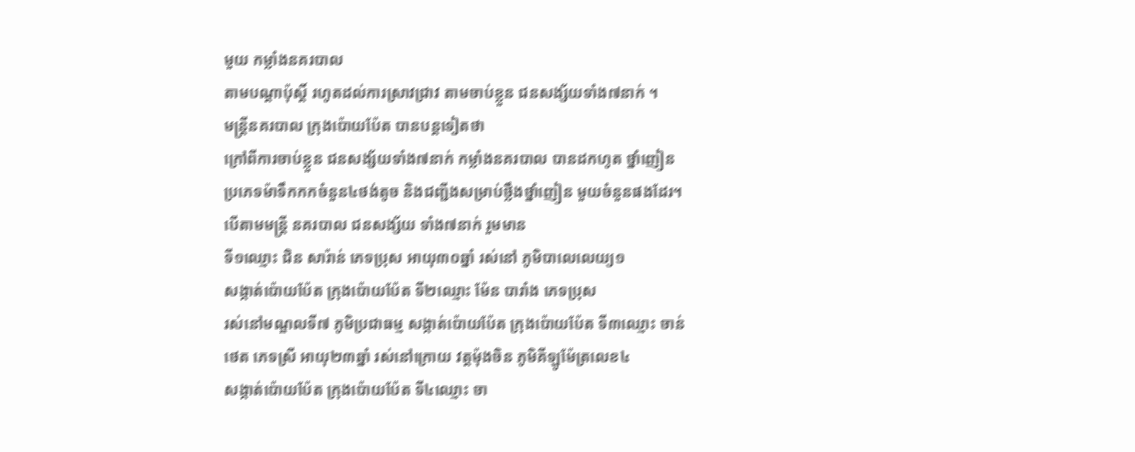មួយ កម្លាំងនគរបាល
តាមបណ្តាប៉ុស្តិ៍ រហូតដល់ការស្រាវជ្រាវ តាមចាប់ខ្លួន ជនសង្ស័យទាំង៧នាក់ ។
មន្រ្តីនគរបាល ក្រុងប៉ោយប៉ែត បានបន្តទៀតថា
ក្រៅពីការចាប់ខ្លួន ជនសង្ស័យទាំង៧នាក់ កម្លាំងនគរបាល បានដកហូត ថ្នាំញៀន
ប្រភេទម៉ាទឹកកកចំនួន៤ថង់តូច និងជញ្ជីងសម្រាប់ថ្លឹងថ្នាំញៀន មួយចំនួនផងដែរ។
បើតាមមន្រ្តី នគរបាល ជនសង្ស័យ ទាំង៧នាក់ រួមមាន
ទី១ឈ្មោះ ជិន សារ៉ាន់ ភេទប្រុស អាយុ៣០ឆ្នាំ រស់នៅ ភូមិបាលេលេយ្យ១
សង្កាត់ប៉ោយប៉ែត ក្រុងប៉ោយប៉ែត ទី២ឈ្មោះ ម៉ែន បារាំង ភេទប្រុស
រស់នៅមណ្ឌលទី៧ ភូមិប្រជាធម្ម សង្កាត់ប៉ោយប៉ែត ក្រុងប៉ោយប៉ែត ទី៣ឈ្មោះ ចាន់
ថេត ភេទស្រី អាយុ២៣ឆ្នាំ រស់នៅក្រោយ វត្តម៉ុងចិន ភូមិគីឡូម៉ែត្រលេខ៤
សង្កាត់ប៉ោយប៉ែត ក្រុងប៉ោយប៉ែត ទី៤ឈ្មោះ ចា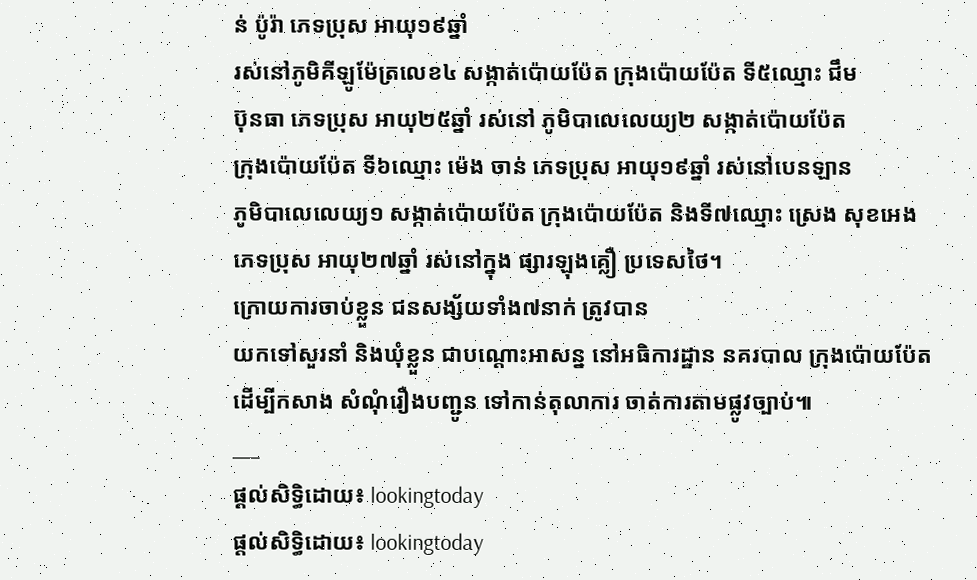ន់ ប៉ូរ៉ា ភេទប្រុស អាយុ១៩ឆ្នាំ
រស់នៅភូមិគីឡូម៉ែត្រលេខ៤ សង្កាត់ប៉ោយប៉ែត ក្រុងប៉ោយប៉ែត ទី៥ឈ្មោះ ជឹម
ប៊ុនធា ភេទប្រុស អាយុ២៥ឆ្នាំ រស់នៅ ភូមិបាលេលេយ្យ២ សង្កាត់ប៉ោយប៉ែត
ក្រុងប៉ោយប៉ែត ទី៦ឈ្មោះ ម៉េង ចាន់ ភេទប្រុស អាយុ១៩ឆ្នាំ រស់នៅបេនឡាន
ភូមិបាលេលេយ្យ១ សង្កាត់ប៉ោយប៉ែត ក្រុងប៉ោយប៉ែត និងទី៧ឈ្មោះ ស្រេង សុខអេង
ភេទប្រុស អាយុ២៧ឆ្នាំ រស់នៅក្នុង ផ្សារឡុងគ្លឿ ប្រទេសថៃ។
ក្រោយការចាប់ខ្លួន ជនសង្ស័យទាំង៧នាក់ ត្រូវបាន
យកទៅសួរនាំ និងឃុំខ្លួន ជាបណ្តោះអាសន្ន នៅអធិការដ្ឋាន នគរបាល ក្រុងប៉ោយប៉ែត
ដើម្បីកសាង សំណុំរឿងបញ្ជូន ទៅកាន់តុលាការ ចាត់ការតាមផ្លូវច្បាប់៕
___
ផ្តល់សិទ្ធិដោយ៖ lookingtoday
ផ្តល់សិទ្ធិដោយ៖ lookingtoday